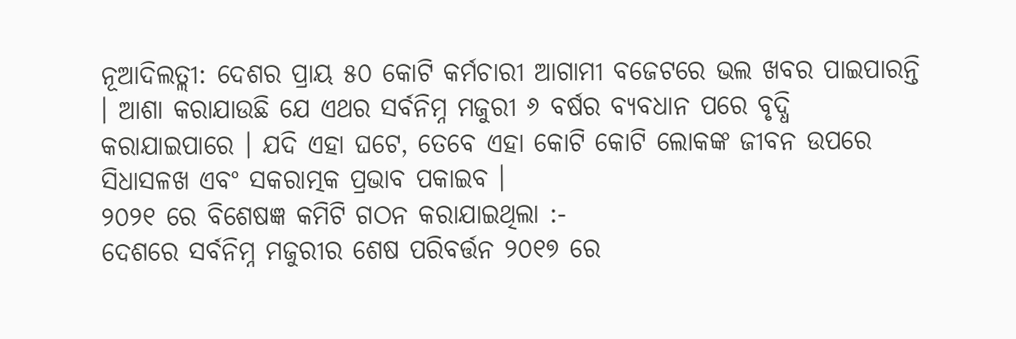ନୂଆଦିଲତ୍ଲୀ: ଦେଶର ପ୍ରାୟ ୫୦ କୋଟି କର୍ମଚାରୀ ଆଗାମୀ ବଜେଟରେ ଭଲ ଖବର ପାଇପାରନ୍ତି । ଆଶା କରାଯାଉଛି ଯେ ଏଥର ସର୍ବନିମ୍ନ ମଜୁରୀ ୬ ବର୍ଷର ବ୍ୟବଧାନ ପରେ ବୃଦ୍ଧି କରାଯାଇପାରେ । ଯଦି ଏହା ଘଟେ, ତେବେ ଏହା କୋଟି କୋଟି ଲୋକଙ୍କ ଜୀବନ ଉପରେ ସିଧାସଳଖ ଏବଂ ସକରାତ୍ମକ ପ୍ରଭାବ ପକାଇବ ।
୨୦୨୧ ରେ ବିଶେଷଜ୍ଞ କମିଟି ଗଠନ କରାଯାଇଥିଲା :-
ଦେଶରେ ସର୍ବନିମ୍ନ ମଜୁରୀର ଶେଷ ପରିବର୍ତ୍ତନ ୨୦୧୭ ରେ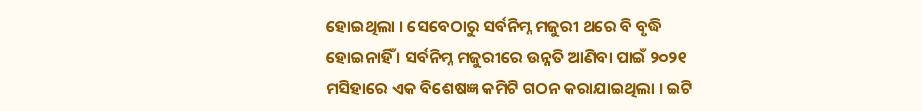ହୋଇଥିଲା । ସେବେଠାରୁ ସର୍ବନିମ୍ନ ମଜୁରୀ ଥରେ ବି ବୃଦ୍ଧି ହୋଇନାହିଁ । ସର୍ବନିମ୍ନ ମଜୁରୀରେ ଉନ୍ନତି ଆଣିବା ପାଇଁ ୨୦୨୧ ମସିହାରେ ଏକ ବିଶେଷଜ୍ଞ କମିଟି ଗଠନ କରାଯାଇଥିଲା । ଇଟି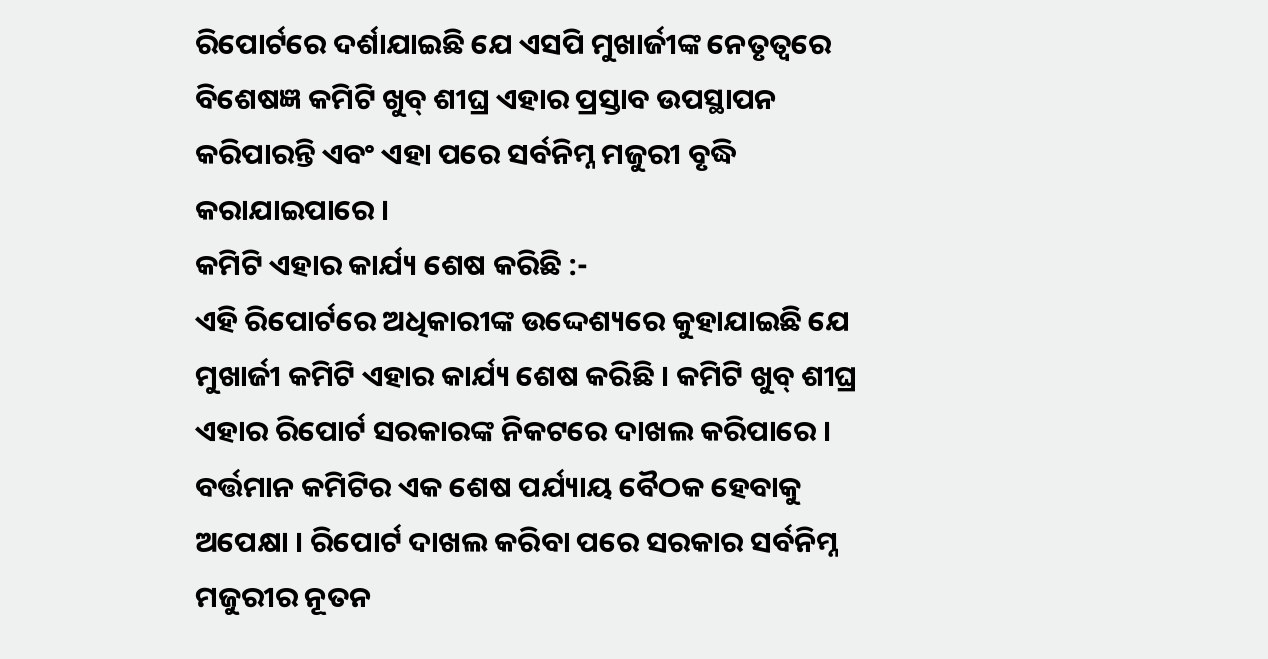ରିପୋର୍ଟରେ ଦର୍ଶାଯାଇଛି ଯେ ଏସପି ମୁଖାର୍ଜୀଙ୍କ ନେତୃତ୍ୱରେ ବିଶେଷଜ୍ଞ କମିଟି ଖୁବ୍ ଶୀଘ୍ର ଏହାର ପ୍ରସ୍ତାବ ଉପସ୍ଥାପନ କରିପାରନ୍ତି ଏବଂ ଏହା ପରେ ସର୍ବନିମ୍ନ ମଜୁରୀ ବୃଦ୍ଧି କରାଯାଇପାରେ ।
କମିଟି ଏହାର କାର୍ଯ୍ୟ ଶେଷ କରିଛି :-
ଏହି ରିପୋର୍ଟରେ ଅଧିକାରୀଙ୍କ ଉଦ୍ଦେଶ୍ୟରେ କୁହାଯାଇଛି ଯେ ମୁଖାର୍ଜୀ କମିଟି ଏହାର କାର୍ଯ୍ୟ ଶେଷ କରିଛି । କମିଟି ଖୁବ୍ ଶୀଘ୍ର ଏହାର ରିପୋର୍ଟ ସରକାରଙ୍କ ନିକଟରେ ଦାଖଲ କରିପାରେ । ବର୍ତ୍ତମାନ କମିଟିର ଏକ ଶେଷ ପର୍ଯ୍ୟାୟ ବୈଠକ ହେବାକୁ ଅପେକ୍ଷା । ରିପୋର୍ଟ ଦାଖଲ କରିବା ପରେ ସରକାର ସର୍ବନିମ୍ନ ମଜୁରୀର ନୂତନ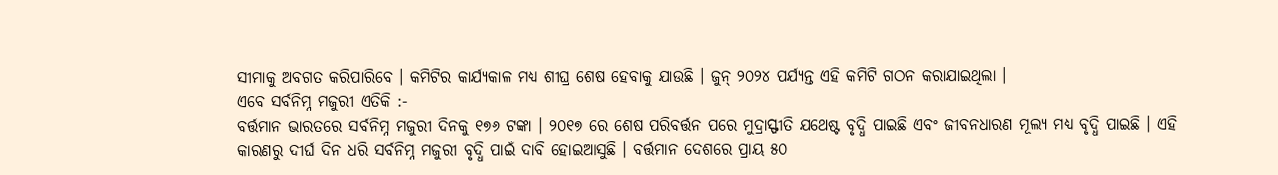ସୀମାକୁ ଅବଗତ କରିପାରିବେ । କମିଟିର କାର୍ଯ୍ୟକାଳ ମଧ୍ୟ ଶୀଘ୍ର ଶେଷ ହେବାକୁ ଯାଉଛି । ଜୁନ୍ ୨୦୨୪ ପର୍ଯ୍ୟନ୍ତ ଏହି କମିଟି ଗଠନ କରାଯାଇଥିଲା ।
ଏବେ ସର୍ବନିମ୍ନ ମଜୁରୀ ଏତିକି :-
ବର୍ତ୍ତମାନ ଭାରତରେ ସର୍ବନିମ୍ନ ମଜୁରୀ ଦିନକୁ ୧୭୬ ଟଙ୍କା । ୨୦୧୭ ରେ ଶେଷ ପରିବର୍ତ୍ତନ ପରେ ମୁଦ୍ରାସ୍ଫୀତି ଯଥେଷ୍ଟ ବୃଦ୍ଧି ପାଇଛି ଏବଂ ଜୀବନଧାରଣ ମୂଲ୍ୟ ମଧ୍ୟ ବୃଦ୍ଧି ପାଇଛି । ଏହି କାରଣରୁ ଦୀର୍ଘ ଦିନ ଧରି ସର୍ବନିମ୍ନ ମଜୁରୀ ବୃଦ୍ଧି ପାଇଁ ଦାବି ହୋଇଆସୁଛି । ବର୍ତ୍ତମାନ ଦେଶରେ ପ୍ରାୟ ୫୦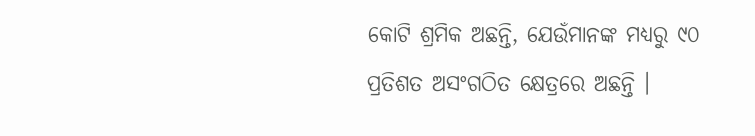କୋଟି ଶ୍ରମିକ ଅଛନ୍ତି, ଯେଉଁମାନଙ୍କ ମଧ୍ୟରୁ ୯୦ ପ୍ରତିଶତ ଅସଂଗଠିତ କ୍ଷେତ୍ରରେ ଅଛନ୍ତି ।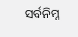ସର୍ବନିମ୍ନ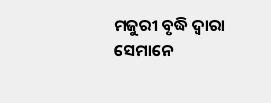ମଜୁରୀ ବୃଦ୍ଧି ଦ୍ୱାରା ସେମାନେ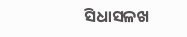ସିଧାସଳଖ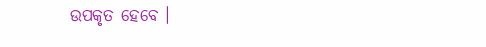ଉପକୃତ ହେବେ ।